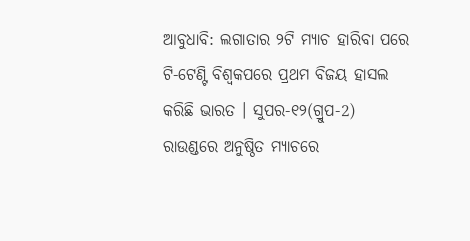ଆବୁଧାବି: ଲଗାତାର ୨ଟି ମ୍ୟାଚ ହାରିବା ପରେ ଟି-ଟେଣ୍ଟି ବିଶ୍ବକପରେ ପ୍ରଥମ ବିଜୟ ହାସଲ କରିଛି ଭାରତ । ସୁପର-୧୨(ଗ୍ରୁପ-2) ରାଉଣ୍ଡରେ ଅନୁଷ୍ଠିତ ମ୍ୟାଚରେ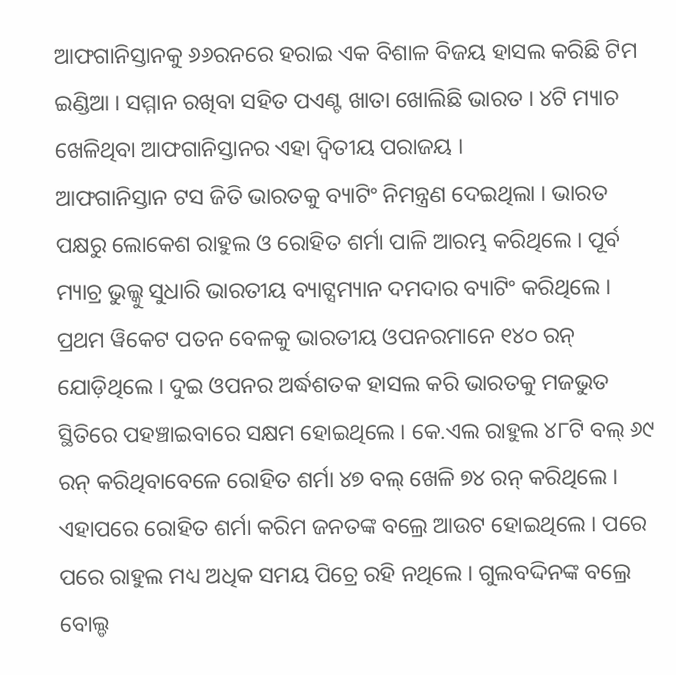ଆଫଗାନିସ୍ତାନକୁ ୬୬ରନରେ ହରାଇ ଏକ ବିଶାଳ ବିଜୟ ହାସଲ କରିଛି ଟିମ ଇଣ୍ଡିଆ । ସମ୍ମାନ ରଖିବା ସହିତ ପଏଣ୍ଟ ଖାତା ଖୋଲିଛି ଭାରତ । ୪ଟି ମ୍ୟାଚ ଖେଳିଥିବା ଆଫଗାନିସ୍ତାନର ଏହା ଦ୍ବିତୀୟ ପରାଜୟ ।
ଆଫଗାନିସ୍ତାନ ଟସ ଜିତି ଭାରତକୁ ବ୍ୟାଟିଂ ନିମନ୍ତ୍ରଣ ଦେଇଥିଲା । ଭାରତ ପକ୍ଷରୁ ଲୋକେଶ ରାହୁଲ ଓ ରୋହିତ ଶର୍ମା ପାଳି ଆରମ୍ଭ କରିଥିଲେ । ପୂର୍ବ ମ୍ୟାଚ୍ର ଭୁଲ୍କୁ ସୁଧାରି ଭାରତୀୟ ବ୍ୟାଟ୍ସମ୍ୟାନ ଦମଦାର ବ୍ୟାଟିଂ କରିଥିଲେ । ପ୍ରଥମ ୱିକେଟ ପତନ ବେଳକୁ ଭାରତୀୟ ଓପନରମାନେ ୧୪୦ ରନ୍ ଯୋଡ଼ିଥିଲେ । ଦୁଇ ଓପନର ଅର୍ଦ୍ଧଶତକ ହାସଲ କରି ଭାରତକୁ ମଜଭୁତ ସ୍ଥିତିରେ ପହଞ୍ଚାଇବାରେ ସକ୍ଷମ ହୋଇଥିଲେ । କେ.ଏଲ ରାହୁଲ ୪୮ଟି ବଲ୍ ୬୯ ରନ୍ କରିଥିବାବେଳେ ରୋହିତ ଶର୍ମା ୪୭ ବଲ୍ ଖେଳି ୭୪ ରନ୍ କରିଥିଲେ । ଏହାପରେ ରୋହିତ ଶର୍ମା କରିମ ଜନତଙ୍କ ବଲ୍ରେ ଆଉଟ ହୋଇଥିଲେ । ପରେ ପରେ ରାହୁଲ ମଧ୍ୟ ଅଧିକ ସମୟ ପିଚ୍ରେ ରହି ନଥିଲେ । ଗୁଲବଦ୍ଦିନଙ୍କ ବଲ୍ରେ ବୋଲ୍ଡ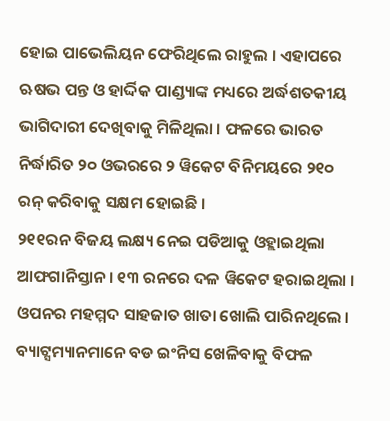ହୋଇ ପାଭେଲିୟନ ଫେରିଥିଲେ ରାହୁଲ । ଏହାପରେ ଋଷଭ ପନ୍ତ ଓ ହାର୍ଦ୍ଦିକ ପାଣ୍ଡ୍ୟାଙ୍କ ମଧ୍ୟରେ ଅର୍ଦ୍ଧଶତକୀୟ ଭାଗିଦାରୀ ଦେଖିବାକୁ ମିଳିଥିଲା । ଫଳରେ ଭାରତ ନିର୍ଦ୍ଧାରିତ ୨୦ ଓଭରରେ ୨ ୱିକେଟ ବିନିମୟରେ ୨୧୦ ରନ୍ କରିବାକୁ ସକ୍ଷମ ହୋଇଛି ।
୨୧୧ରନ ବିଜୟ ଲକ୍ଷ୍ୟ ନେଇ ପଡିଆକୁ ଓହ୍ଲାଇଥିଲା ଆଫଗାନିସ୍ତାନ । ୧୩ ରନରେ ଦଳ ୱିକେଟ ହରାଇଥିଲା । ଓପନର ମହମ୍ମଦ ସାହଜାତ ଖାତା ଖୋଲି ପାରିନଥିଲେ । ବ୍ୟାଟ୍ସମ୍ୟାନମାନେ ବଡ ଇଂନିସ ଖେଳିବାକୁ ବିଫଳ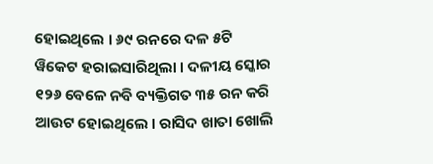ହୋଇଥିଲେ । ୬୯ ରନରେ ଦଳ ୫ଟି ୱିକେଟ ହରାଇସାରିଥିଲା । ଦଳୀୟ ସ୍କୋର ୧୨୬ ବେଳେ ନବି ବ୍ୟକ୍ତିଗତ ୩୫ ରନ କରି ଆଉଟ ହୋଇଥିଲେ । ରାସିଦ ଖାତା ଖୋଲି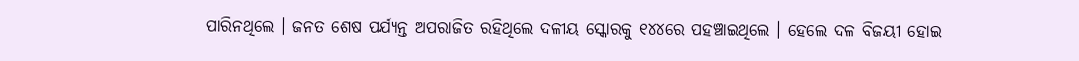ପାରିନଥିଲେ । ଜନତ ଶେଷ ପର୍ଯ୍ୟନ୍ତ ଅପରାଜିତ ରହିଥିଲେ ଦଳୀୟ ସ୍କୋରକୁ ୧୪୪ରେ ପହଞ୍ଚାଇଥିଲେ । ହେଲେ ଦଳ ବିଜୟୀ ହୋଇ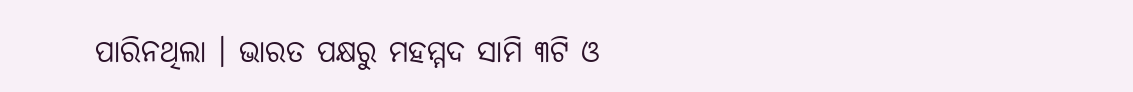ପାରିନଥିଲା । ଭାରତ ପକ୍ଷରୁ ମହମ୍ମଦ ସାମି ୩ଟି ଓ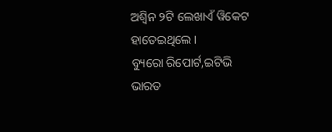ଅଶ୍ବିନ ୨ଟି ଲେଖାଏଁ ୱିକେଟ ହାତେଇଥିଲେ ।
ବ୍ୟୁରୋ ରିପୋର୍ଟ,ଇଟିଭି ଭାରତ